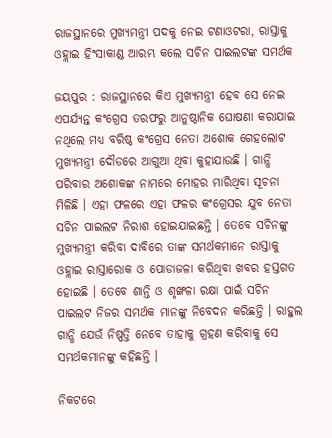ରାଜସ୍ଥାନରେ ମୁଖ୍ୟମନ୍ତ୍ରୀ ପଦକୁ ନେଇ ଟଣାଓଟରା, ରାସ୍ତାକୁ ଓହ୍ଲାଇ ହିଂସାକାଣ୍ଡ ଆରମ୍ଭ କଲେ ସଚିନ ପାଇଲଟଙ୍କ ସମର୍ଥକ

ଜୟପୁର : ରାଜସ୍ଥାନରେ କିଏ ମୁଖ୍ୟମନ୍ତ୍ରୀ ହେବ ସେ ନେଇ ଏପର୍ଯ୍ୟନ୍ତ କଂଗ୍ରେସ ତରଫରୁ ଆନୁଷ୍ଠାନିକ ଘୋଷଣା କରାଯାଇ ନଥିଲେ ମଧ୍ୟ ବରିଷ୍ଠ କଂଗ୍ରେସ ନେତା ଅଶୋକ ଗେହଲୋଟ ମୁଖ୍ୟମନ୍ତ୍ରୀ ଦୌଡରେ ଆଗୁଆ ଥିବା କୁହାଯାଉଛି । ଗାନ୍ଧି ପରିବାର ଅଶୋକଙ୍କ ନାମରେ ମୋହର ମାରିଥିବା ସୂଚନା ମିଳିଛି । ଏହା ଫଳରେ ଏହା ଫଳର କଂଗ୍ରେସର ଯୁବ ନେତା ସଚିନ ପାଇଲଟ ନିରାଶ ହୋଇଯାଇଛନ୍ତି । ତେବେ ସଚିନଙ୍କୁ ମୁଖ୍ୟମନ୍ତ୍ରୀ କରିବା ଦାବିରେ ତାଙ୍କ ସମର୍ଥକମାନେ ରାସ୍ତାକୁ ଓହ୍ଲାଇ ରାସ୍ତାରୋକ ଓ ପୋଡାଜଳା କରିଥିବା ଖବର ହସ୍ତଗତ ହୋଇଛି । ତେବେ ଶାନ୍ତି ଓ ଶୃଙ୍ଖଳା ରକ୍ଷା ପାଇଁ ସଚିନ ପାଇଲଟ ନିଜର ସମର୍ଥକ ମାନଙ୍କୁ ନିବେଦନ କରିଛନ୍ତି । ରାହୁଲ ଗାନ୍ଧି ଯେଉଁ ନିଷ୍ପତ୍ତି ନେବେ ତାହାକୁ ଗ୍ରହଣ କରିବାକୁ ସେ ସମର୍ଥକମାନଙ୍କୁ କହିଛନ୍ତି ।

ନିକଟରେ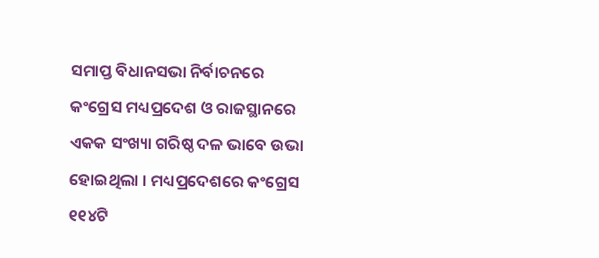ସମାପ୍ତ ବିଧାନସଭା ନିର୍ବାଚନରେ କଂଗ୍ରେସ ମଧ୍ୟପ୍ରଦେଶ ଓ ରାଜସ୍ଥାନରେ ଏକକ ସଂଖ୍ୟା ଗରିଷ୍ଠ ଦଳ ଭାବେ ଉଭା ହୋଇଥିଲା । ମଧ୍ୟପ୍ରଦେଶରେ କଂଗ୍ରେସ ୧୧୪ଟି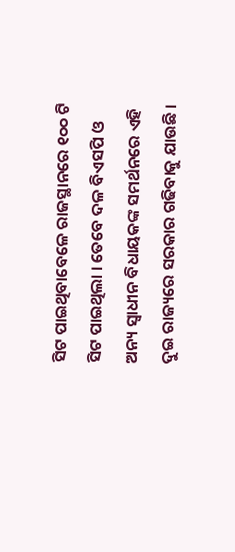ସିଟ ପାଇଥିବାବେଳେ ରାଜସ୍ଥାନରେ ୧୦୦ ଟି ସିଟ ପାଇଥିଲା । ତେବେ ଦଳ ବିଏସପି ଓ ଅନ୍ୟ ସ୍ୱାଧୀନ ବିଧାୟକଙ୍କ ସମର୍ଥନରେ ଏହି ଦୁଇ ରାଜ୍ୟରେ ସରକାର ଗଢିବାକୁ ଯାଉଛି ।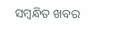ସମ୍ବନ୍ଧିତ ଖବର